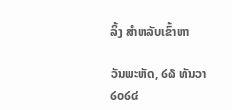ລິ້ງ ສຳຫລັບເຂົ້າຫາ

ວັນພະຫັດ, ໒໖ ທັນວາ ໒໐໒໔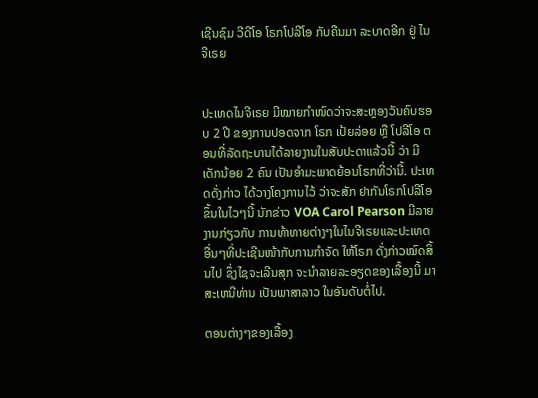ເຊີນຊົມ ວີດີໂອ ໂຣກໂປລີໂອ ກັບຄືນມາ ລະບາດອີກ ຢູ່ ໄນຈີເຣຍ


ປະເທດໄນຈີເຣຍ ມີໝາຍກຳໜົດວ່າຈະສະຫຼອງວັນຄົບຮອບ 2 ປີ ຂອງການປອດຈາກ ໂຣກ ເປ້ຍລ່ອຍ ຫຼື ໂປລີໂອ ຕອນທີ່ລັດຖະບານໄດ້ລາຍງານໃນສັບປະດາແລ້ວນີ້ ວ່າ ມີເດັກນ້ອຍ 2 ຄົນ ເປັນອຳມະພາດຍ້ອນໂຣກທີ່ວ່ານີ້. ປະເທດດັ່ງກ່າວ ໄດ້ວາງໂຄງການໄວ້ ວ່າຈະສັກ ຢາກັນໂຣກໂປລີໂອ ຂຶ້ນໃນໄວໆນີ້ ນັກຂ່າວ VOA Carol Pearson ມີລາຍງານກ່ຽວກັບ ການທ້າທາຍຕ່າງໆໃນໄນຈີເຣຍແລະປະເທດອື່ນໆທີ່ປະເຊີນໜ້າກັບການກຳຈັດ ໃຫ້ໂຣກ ດັ່ງກ່າວໝົດສິ້ນໄປ ຊຶ່ງໄຊຈະເລີນສຸກ ຈະນຳລາຍລະອຽດຂອງເລື້ອງນີ້ ມາສະເຫນີທ່ານ ເປັນພາສາລາວ ໃນອັນດັບຕໍ່ໄປ.

ຕອນຕ່າງໆຂອງເລື້ອງ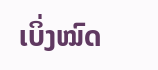ເບິ່ງໝົດ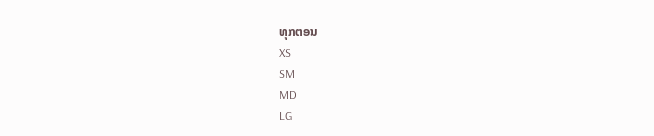ທຸກຕອນ
XS
SM
MD
LG